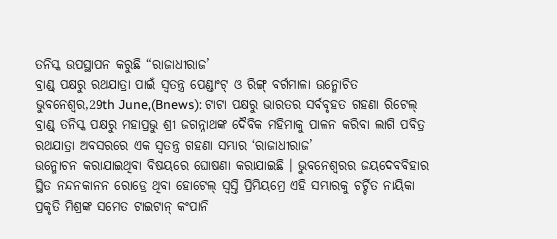ତନିସ୍କ ଉପସ୍ଥାପନ କରୁଛି “ରାଜାଧୀରାଜ’
ବ୍ରାଣ୍ଡ୍ ପକ୍ଷରୁ ରଥଯାତ୍ରା ପାଇଁ ସ୍ୱତନ୍ତ୍ର ପେଣ୍ଡାଂଟ୍ ଓ ରିଙ୍ଗ୍ ବର୍ଗମାଳା ଉନ୍ମୋଚିତ
ଭୁବନେଶ୍ୱର,29th June,(Bnews): ଟାଟା ପକ୍ଷରୁ ଭାରତର ସର୍ବବୃହତ ଗହଣା ରିଟେଲ୍ ବ୍ରାଣ୍ଡ୍ ତନିସ୍କ ପକ୍ଷରୁ ମହାପ୍ରଭୁ ଶ୍ରୀ ଜଗନ୍ନାଥଙ୍କ ଦୈବିକ ମହିମାକୁ ପାଳନ କରିବା ଲାଗି ପବିତ୍ର ରଥଯାତ୍ରା ଅବସରରେ ଏକ ସ୍ୱତନ୍ତ୍ର ଗହଣା ସମ୍ଭାର ‘ରାଜାଧୀରାଜ’
ଉନ୍ମୋଚନ କରାଯାଇଥିବା ବିଷୟରେ ଘୋଷଣା କରାଯାଇଛି । ଭୁବନେଶ୍ୱରର ଜୟଦେବବିହାର ସ୍ଥିତ ନନ୍ଦନକାନନ ରୋଡ୍ରେ ଥିବା ହୋଟେଲ୍ ସ୍ୱସ୍ତି ପ୍ରିମିୟମ୍ରେ ଏହି ସମ୍ଭାରକୁ ଚର୍ଚ୍ଚିତ ନାୟିକା ପ୍ରକୃତି ମିଶ୍ରଙ୍କ ସମେତ ଟାଇଟାନ୍ କଂପାନି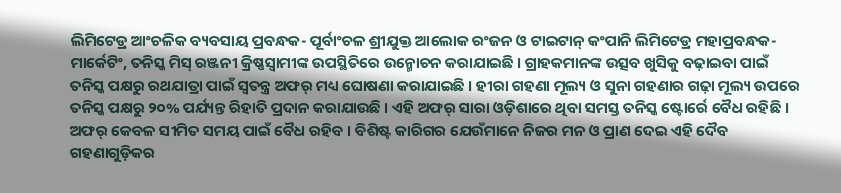ଲିମିଟେଡ୍ର ଆଂଚଳିକ ବ୍ୟବସାୟ ପ୍ରବନ୍ଧକ- ପୂର୍ବାଂଚଳ ଶ୍ରୀଯୁକ୍ତ ଆଲୋକ ରଂଜନ ଓ ଟାଇଟାନ୍ କଂପାନି ଲିମିଟେଡ୍ର ମହାପ୍ରବନ୍ଧକ-ମାର୍କେଟିଂ, ତନିସ୍କ ମିସ୍ ରଞ୍ଜନୀ କ୍ରିଷ୍ଣସ୍ୱାମୀଙ୍କ ଉପସ୍ଥିତିରେ ଉନ୍ମୋଚନ କରାଯାଇଛି । ଗ୍ରାହକମାନଙ୍କ ଉତ୍ସବ ଖୁସିକୁ ବଢ଼ାଇବା ପାଇଁ ତନିସ୍କ ପକ୍ଷରୁ ରଥଯାତ୍ରା ପାଇଁ ସ୍ୱତନ୍ତ୍ର ଅଫର୍ ମଧ୍ୟ ଘୋଷଣା କରାଯାଇଛି । ହୀରା ଗହଣା ମୂଲ୍ୟ ଓ ସୁନା ଗହଣାର ଗଢ଼ା ମୂଲ୍ୟ ଉପରେ ତନିସ୍କ ପକ୍ଷରୁ ୨୦% ପର୍ଯ୍ୟନ୍ତ ରିହାତି ପ୍ରଦାନ କରାଯାଉଛି । ଏହି ଅଫର୍ ସାରା ଓଡ଼ିଶାରେ ଥିବା ସମସ୍ତ ତନିସ୍କ ଷ୍ଟୋର୍ରେ ବୈଧ ରହିଛି । ଅଫର୍ କେବଳ ସୀମିତ ସମୟ ପାଇଁ ବୈଧ ରହିବ । ବିଶିଷ୍ଟ କାରିଗର ଯେଉଁମାନେ ନିଜର ମନ ଓ ପ୍ରାଣ ଦେଇ ଏହି ଦୈବ
ଗହଣାଗୁଡ଼ିକର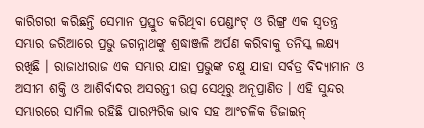କାରିଗରୀ କରିଛନ୍ତି ସେମାନ ପ୍ରସ୍ତୁତ କରିଥିବା ପେଣ୍ଡାଂଟ୍ ଓ ରିଙ୍ଗ୍ର ଏକ ସ୍ୱତନ୍ତ୍ର ସମ୍ଭାର ଜରିଆରେ ପ୍ରଭୁ ଜଗନ୍ନାଥଙ୍କୁ ଶ୍ରଦ୍ଧାଞ୍ଜଳି ଅର୍ପଣ କରିବାକୁ ତନିସ୍କ ଲକ୍ଷ୍ୟ ରଖିଛି । ରାଜାଧୀରାଜ ଏକ ସମ୍ଭାର ଯାହା ପ୍ରଭୁଙ୍କ ଚକ୍ଷୁ ଯାହା ସର୍ବତ୍ର ବିଦ୍ୟାମାନ ଓ ଅସୀମ ଶକ୍ତି ଓ ଆଶିର୍ବାଦର ଅସରନ୍ତୀ ଉତ୍ସ ସେଥିରୁ ଅନୂପ୍ରାଣିତ । ଏହି ସୁନ୍ଦର ସମ୍ଭାରରେ ସାମିଲ ରହିଛି ପାରମ୍ପରିକ ଭାବ ସହ ଆଂଚଳିକ ଡିଜାଇନ୍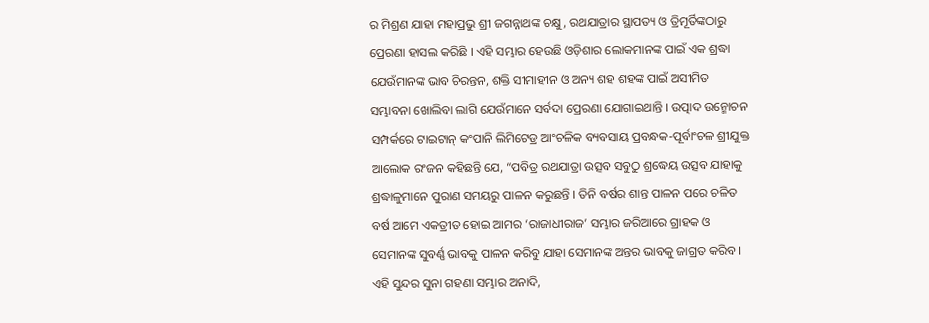ର ମିଶ୍ରଣ ଯାହା ମହାପ୍ରଭୁ ଶ୍ରୀ ଜଗନ୍ନାଥଙ୍କ ଚକ୍ଷୁ, ରଥଯାତ୍ରାର ସ୍ଥାପତ୍ୟ ଓ ତ୍ରିମୂର୍ତିଙ୍କଠାରୁ ପ୍ରେରଣା ହାସଲ କରିଛି । ଏହି ସମ୍ଭାର ହେଉଛି ଓଡ଼ିଶାର ଲୋକମାନଙ୍କ ପାଇଁ ଏକ ଶ୍ରଦ୍ଧା ଯେଉଁମାନଙ୍କ ଭାବ ଚିରନ୍ତନ, ଶକ୍ତି ସୀମାହୀନ ଓ ଅନ୍ୟ ଶହ ଶହଙ୍କ ପାଇଁ ଅସୀମିତ ସମ୍ଭାବନା ଖୋଲିବା ଲାଗି ଯେଉଁମାନେ ସର୍ବଦା ପ୍ରେରଣା ଯୋଗାଇଥାନ୍ତି । ଉତ୍ପାଦ ଉନ୍ମୋଚନ ସମ୍ପର୍କରେ ଟାଇଟାନ୍ କଂପାନି ଲିମିଟେଡ୍ର ଆଂଚଳିକ ବ୍ୟବସାୟ ପ୍ରବନ୍ଧକ-ପୂର୍ବାଂଚଳ ଶ୍ରୀଯୁକ୍ତ ଆଲୋକ ରଂଜନ କହିଛନ୍ତି ଯେ, “ପବିତ୍ର ରଥଯାତ୍ରା ଉତ୍ସବ ସବୁଠୁ ଶ୍ରଦ୍ଧେୟ ଉତ୍ସବ ଯାହାକୁ ଶ୍ରଦ୍ଧାଳୁମାନେ ପୁରାଣ ସମୟରୁ ପାଳନ କରୁଛନ୍ତି । ତିନି ବର୍ଷର ଶାନ୍ତ ପାଳନ ପରେ ଚଳିତ ବର୍ଷ ଆମେ ଏକତ୍ରୀତ ହୋଇ ଆମର ‘ରାଜାଧୀରାଜ’ ସମ୍ଭାର ଜରିଆରେ ଗ୍ରାହକ ଓ ସେମାନଙ୍କ ସୁବର୍ଣ୍ଣ ଭାବକୁ ପାଳନ କରିବୁ ଯାହା ସେମାନଙ୍କ ଅନ୍ତର ଭାବକୁ ଜାଗ୍ରତ କରିବ । ଏହି ସୁନ୍ଦର ସୁନା ଗହଣା ସମ୍ଭାର ଅନାଦି,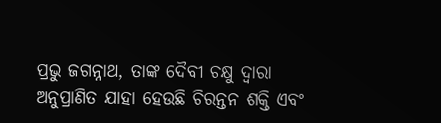ପ୍ରଭୁ ଜଗନ୍ନାଥ, ତାଙ୍କ ଦୈବୀ ଚକ୍ଷୁ ଦ୍ୱାରା ଅନୁପ୍ରାଣିତ ଯାହା ହେଉଛି ଚିରନ୍ତନ ଶକ୍ତି ଏବଂ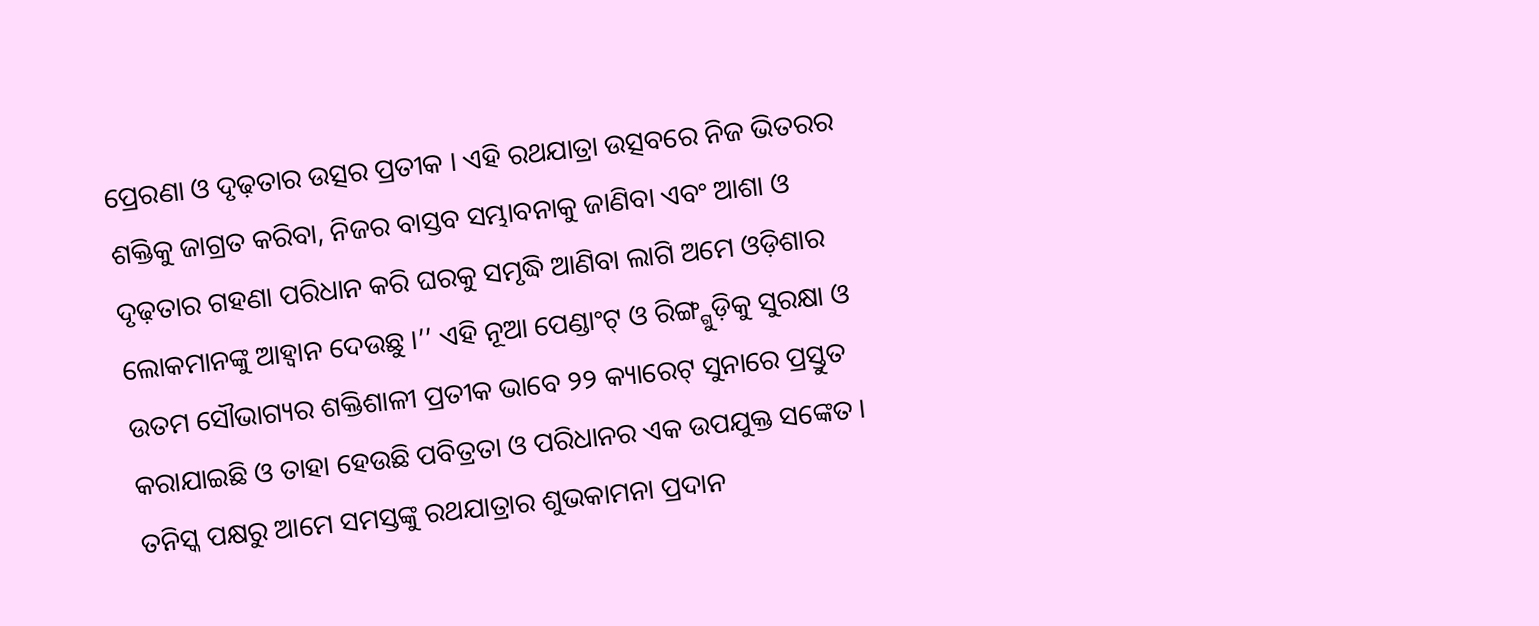ପ୍ରେରଣା ଓ ଦୃଢ଼ତାର ଉତ୍ସର ପ୍ରତୀକ । ଏହି ରଥଯାତ୍ରା ଉତ୍ସବରେ ନିଜ ଭିତରର ଶକ୍ତିକୁ ଜାଗ୍ରତ କରିବା, ନିଜର ବାସ୍ତବ ସମ୍ଭାବନାକୁ ଜାଣିବା ଏବଂ ଆଶା ଓ ଦୃଢ଼ତାର ଗହଣା ପରିଧାନ କରି ଘରକୁ ସମୃଦ୍ଧି ଆଣିବା ଲାଗି ଅମେ ଓଡ଼ିଶାର ଲୋକମାନଙ୍କୁ ଆହ୍ୱାନ ଦେଉଛୁ ।’’ ଏହି ନୂଆ ପେଣ୍ଡାଂଟ୍ ଓ ରିଙ୍ଗ୍ଗୁଡ଼ିକୁ ସୁରକ୍ଷା ଓ ଉତମ ସୌଭାଗ୍ୟର ଶକ୍ତିଶାଳୀ ପ୍ରତୀକ ଭାବେ ୨୨ କ୍ୟାରେଟ୍ ସୁନାରେ ପ୍ରସ୍ତୁତ କରାଯାଇଛି ଓ ତାହା ହେଉଛି ପବିତ୍ରତା ଓ ପରିଧାନର ଏକ ଉପଯୁକ୍ତ ସଙ୍କେତ । ତନିସ୍କ ପକ୍ଷରୁ ଆମେ ସମସ୍ତଙ୍କୁ ରଥଯାତ୍ରାର ଶୁଭକାମନା ପ୍ରଦାନ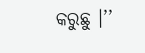କରୁଛୁ ।’’